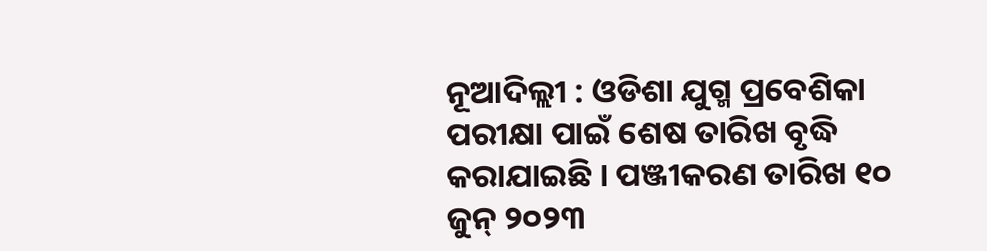ନୂଆଦିଲ୍ଲୀ : ଓଡିଶା ଯୁଗ୍ମ ପ୍ରବେଶିକା ପରୀକ୍ଷା ପାଇଁ ଶେଷ ତାରିଖ ବୃଦ୍ଧି କରାଯାଇଛି । ପଞ୍ଜୀକରଣ ତାରିଖ ୧୦ ଜୁନ୍ ୨୦୨୩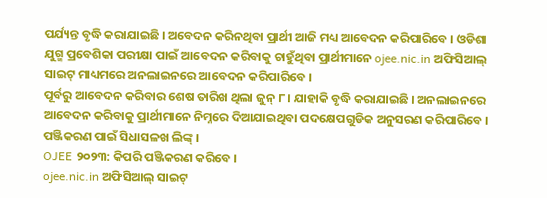ପର୍ଯ୍ୟନ୍ତ ବୃଦ୍ଧି କରାଯାଇଛି । ଅବେଦନ କରିନଥିବା ପ୍ରାର୍ଥୀ ଆଜି ମଧ୍ୟ ଆବେଦନ କରିପାରିବେ । ଓଡିଶା ଯୁଗ୍ମ ପ୍ରବେଶିକା ପରୀକ୍ଷା ପାଇଁ ଆବେଦନ କରିବାକୁ ଚାହୁଁଥିବା ପ୍ରାର୍ଥୀମାନେ ojee.nic.in ଅଫିସିଆଲ୍ ସାଇଟ୍ ମାଧ୍ୟମରେ ଅନଲାଇନରେ ଆବେଦନ କରିପାରିବେ ।
ପୂର୍ବରୁ ଆବେଦନ କରିବାର ଶେଷ ତାରିଖ ଥିଲା ଜୁନ୍ ୮ । ଯାହାକି ବୃଦ୍ଧି କରାଯାଇଛି । ଅନଲାଇନରେ ଆବେଦନ କରିବାକୁ ପ୍ରାର୍ଥୀମାନେ ନିମ୍ନରେ ଦିଆଯାଇଥିବା ପଦକ୍ଷେପଗୁଡିକ ଅନୁସରଣ କରିପାରିବେ ।
ପଞ୍ଜିକରଣ ପାଇଁ ସିଧାସଳଖ ଲିଙ୍କ୍ ।
OJEE ୨୦୨୩: କିପରି ପଞ୍ଜିକରଣ କରିବେ ।
ojee.nic.in ଅଫିସିଆଲ୍ ସାଇଟ୍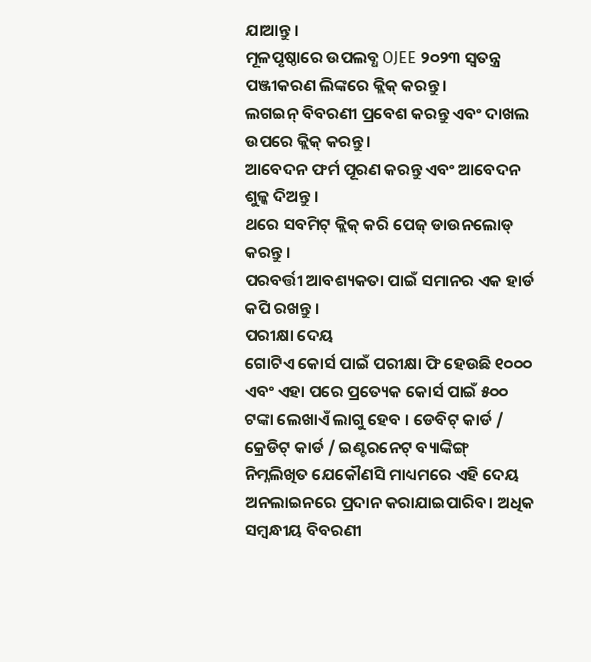ଯାଆନ୍ତୁ ।
ମୂଳପୃଷ୍ଠାରେ ଉପଲବ୍ଧ OJEE ୨୦୨୩ ସ୍ୱତନ୍ତ୍ର ପଞ୍ଜୀକରଣ ଲିଙ୍କରେ କ୍ଲିକ୍ କରନ୍ତୁ ।
ଲଗଇନ୍ ବିବରଣୀ ପ୍ରବେଶ କରନ୍ତୁ ଏବଂ ଦାଖଲ ଉପରେ କ୍ଲିକ୍ କରନ୍ତୁ ।
ଆବେଦନ ଫର୍ମ ପୂରଣ କରନ୍ତୁ ଏବଂ ଆବେଦନ ଶୁଳ୍କ ଦିଅନ୍ତୁ ।
ଥରେ ସବମିଟ୍ କ୍ଲିକ୍ କରି ପେଜ୍ ଡାଉନଲୋଡ୍ କରନ୍ତୁ ।
ପରବର୍ତ୍ତୀ ଆବଶ୍ୟକତା ପାଇଁ ସମାନର ଏକ ହାର୍ଡ କପି ରଖନ୍ତୁ ।
ପରୀକ୍ଷା ଦେୟ
ଗୋଟିଏ କୋର୍ସ ପାଇଁ ପରୀକ୍ଷା ଫି ହେଉଛି ୧୦୦୦ ଏବଂ ଏହା ପରେ ପ୍ରତ୍ୟେକ କୋର୍ସ ପାଇଁ ୫୦୦ ଟଙ୍କା ଲେଖାଏଁ ଲାଗୁ ହେବ । ଡେବିଟ୍ କାର୍ଡ / କ୍ରେଡିଟ୍ କାର୍ଡ / ଇଣ୍ଟରନେଟ୍ ବ୍ୟାଙ୍କିଙ୍ଗ୍ ନିମ୍ନଲିଖିତ ଯେକୌଣସି ମାଧ୍ୟମରେ ଏହି ଦେୟ ଅନଲାଇନରେ ପ୍ରଦାନ କରାଯାଇପାରିବ। ଅଧିକ ସମ୍ବନ୍ଧୀୟ ବିବରଣୀ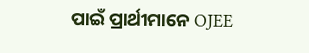ପାଇଁ ପ୍ରାର୍ଥୀମାନେ OJEE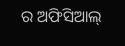ର ଅଫିସିଆଲ୍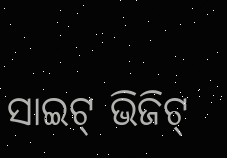ସାଇଟ୍ ଭିଜିଟ୍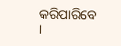କରିପାରିବେ ।